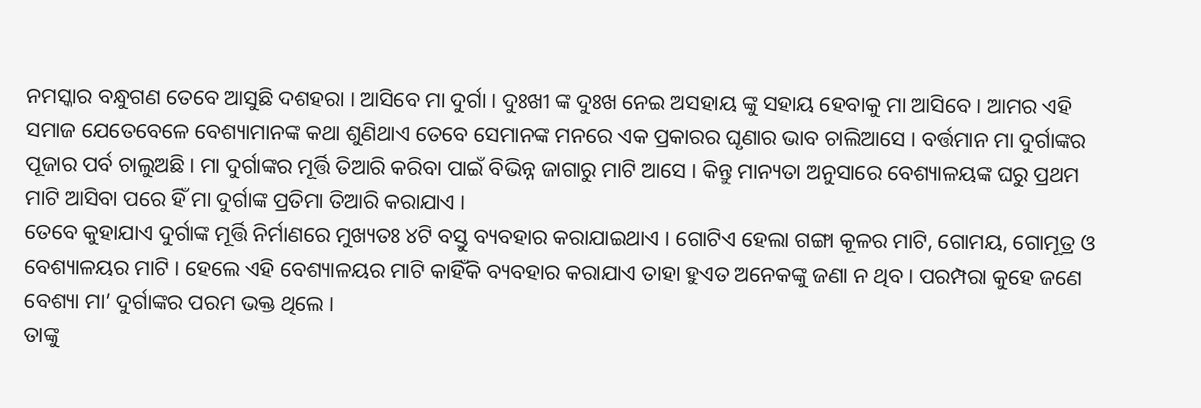ନମସ୍କାର ବନ୍ଧୁଗଣ ତେବେ ଆସୁଛି ଦଶହରା । ଆସିବେ ମା ଦୁର୍ଗା । ଦୁଃଖୀ ଙ୍କ ଦୁଃଖ ନେଇ ଅସହାୟ ଙ୍କୁ ସହାୟ ହେବାକୁ ମା ଆସିବେ । ଆମର ଏହି ସମାଜ ଯେତେବେଳେ ବେଶ୍ୟାମାନଙ୍କ କଥା ଶୁଣିଥାଏ ତେବେ ସେମାନଙ୍କ ମନରେ ଏକ ପ୍ରକାରର ଘୃଣାର ଭାବ ଚାଲିଆସେ । ବର୍ତ୍ତମାନ ମା ଦୁର୍ଗାଙ୍କର ପୂଜାର ପର୍ବ ଚାଲୁଅଛି । ମା ଦୁର୍ଗାଙ୍କର ମୂର୍ତ୍ତି ତିଆରି କରିବା ପାଇଁ ବିଭିନ୍ନ ଜାଗାରୁ ମାଟି ଆସେ । କିନ୍ତୁ ମାନ୍ୟତା ଅନୁସାରେ ବେଶ୍ୟାଳୟଙ୍କ ଘରୁ ପ୍ରଥମ ମାଟି ଆସିବା ପରେ ହିଁ ମା ଦୁର୍ଗାଙ୍କ ପ୍ରତିମା ତିଆରି କରାଯାଏ ।
ତେବେ କୁହାଯାଏ ଦୁର୍ଗାଙ୍କ ମୂର୍ତ୍ତି ନିର୍ମାଣରେ ମୁଖ୍ୟତଃ ୪ଟି ବସ୍ତୁ ବ୍ୟବହାର କରାଯାଇଥାଏ । ଗୋଟିଏ ହେଲା ଗଙ୍ଗା କୂଳର ମାଟି, ଗୋମୟ, ଗୋମୂତ୍ର ଓ ବେଶ୍ୟାଳୟର ମାଟି । ହେଲେ ଏହି ବେଶ୍ୟାଳୟର ମାଟି କାହିଁକି ବ୍ୟବହାର କରାଯାଏ ତାହା ହୁଏତ ଅନେକଙ୍କୁ ଜଣା ନ ଥିବ । ପରମ୍ପରା କୁହେ ଜଣେ ବେଶ୍ୟା ମା’ ଦୁର୍ଗାଙ୍କର ପରମ ଭକ୍ତ ଥିଲେ ।
ତାଙ୍କୁ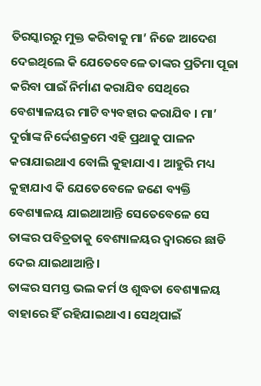ତିରସ୍କାରରୁ ମୁକ୍ତ କରିବାକୁ ମା’ ନିଜେ ଆଦେଶ ଦେଇଥିଲେ କି ଯେତେବେଳେ ତାଙ୍କର ପ୍ରତିମା ପୂଜା କରିବା ପାଇଁ ନିର୍ମାଣ କରାଯିବ ସେଥିରେ ବେଶ୍ୟାଳୟର ମାଟି ବ୍ୟବହାର କରାଯିବ । ମା’ ଦୁର୍ଗାଙ୍କ ନିର୍ଦ୍ଦେଶକ୍ରମେ ଏହି ପ୍ରଥାକୁ ପାଳନ କରାଯାଇଥାଏ ବୋଲି କୁହାଯାଏ । ଆହୁରି ମଧ୍ୟ କୁହାଯାଏ କି ଯେତେବେଳେ ଜଣେ ବ୍ୟକ୍ତି ବେଶ୍ୟାଳୟ ଯାଇଥାଆନ୍ତି ସେତେବେଳେ ସେ ତାଙ୍କର ପବିତ୍ରତାକୁ ବେଶ୍ୟାଳୟର ଦ୍ୱାରରେ ଛାଡି ଦେଇ ଯାଇଥାଆନ୍ତି ।
ତାଙ୍କର ସମସ୍ତ ଭଲ କର୍ମ ଓ ଶୁଦ୍ଧତା ବେଶ୍ୟାଳୟ ବାହାରେ ହିଁ ରହିଯାଇଥାଏ । ସେଥିପାଇଁ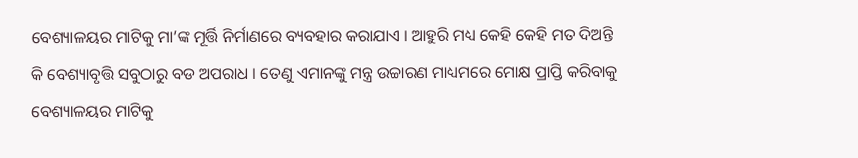ବେଶ୍ୟାଳୟର ମାଟିକୁ ମା’ଙ୍କ ମୂର୍ତ୍ତି ନିର୍ମାଣରେ ବ୍ୟବହାର କରାଯାଏ । ଆହୁରି ମଧ୍ୟ କେହି କେହି ମତ ଦିଅନ୍ତି କି ବେଶ୍ୟାବୃତ୍ତି ସବୁଠାରୁ ବଡ ଅପରାଧ । ତେଣୁ ଏମାନଙ୍କୁ ମନ୍ତ୍ର ଉଚ୍ଚାରଣ ମାଧ୍ୟମରେ ମୋକ୍ଷ ପ୍ରାପ୍ତି କରିବାକୁ ବେଶ୍ୟାଳୟର ମାଟିକୁ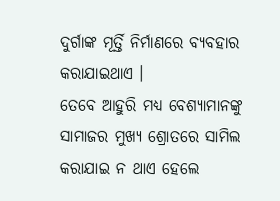ଦୁର୍ଗାଙ୍କ ମୂର୍ତ୍ତି ନିର୍ମାଣରେ ବ୍ୟବହାର କରାଯାଇଥାଏ ।
ତେବେ ଆହୁରି ମଧ୍ୟ ବେଶ୍ୟାମାନଙ୍କୁ ସାମାଜର ମୁଖ୍ୟ ଶ୍ରୋତରେ ସାମିଲ କରାଯାଇ ନ ଥାଏ ହେଲେ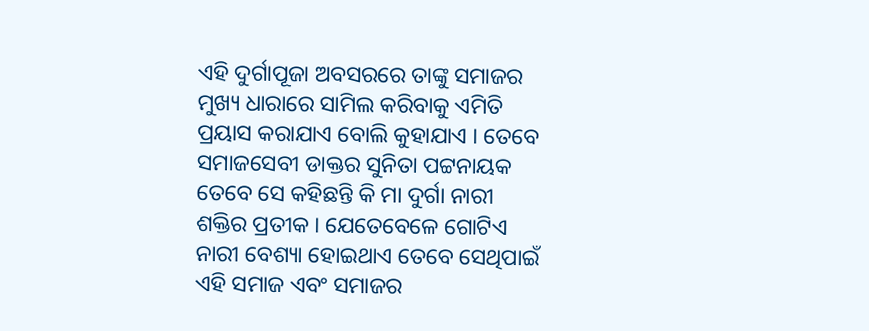ଏହି ଦୁର୍ଗାପୂଜା ଅବସରରେ ତାଙ୍କୁ ସମାଜର ମୁଖ୍ୟ ଧାରାରେ ସାମିଲ କରିବାକୁ ଏମିତି ପ୍ରୟାସ କରାଯାଏ ବୋଲି କୁହାଯାଏ । ତେବେ ସମାଜସେବୀ ଡାକ୍ତର ସୁନିତା ପଟ୍ଟନାୟକ ତେବେ ସେ କହିଛନ୍ତି କି ମା ଦୁର୍ଗା ନାରୀ ଶକ୍ତିର ପ୍ରତୀକ । ଯେତେବେଳେ ଗୋଟିଏ ନାରୀ ବେଶ୍ୟା ହୋଇଥାଏ ତେବେ ସେଥିପାଇଁ ଏହି ସମାଜ ଏବଂ ସମାଜର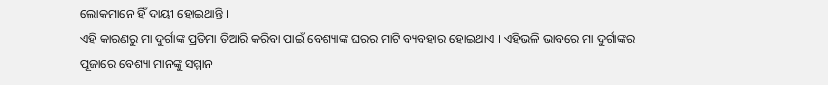ଲୋକମାନେ ହିଁ ଦାୟୀ ହୋଇଥାନ୍ତି ।
ଏହି କାରଣରୁ ମା ଦୁର୍ଗାଙ୍କ ପ୍ରତିମା ତିଆରି କରିବା ପାଇଁ ବେଶ୍ୟାଙ୍କ ଘରର ମାଟି ବ୍ୟବହାର ହୋଇଥାଏ । ଏହିଭଳି ଭାବରେ ମା ଦୁର୍ଗାଙ୍କର ପୂଜାରେ ବେଶ୍ୟା ମାନଙ୍କୁ ସମ୍ମାନ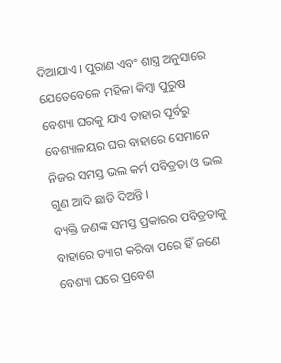ଦିଆଯାଏ । ପୁରାଣ ଏବଂ ଶାସ୍ତ୍ର ଅନୁସାରେ ଯେତେବେଳେ ମହିଳା କିମ୍ବା ପୁରୁଷ ବେଶ୍ୟା ଘରକୁ ଯାଏ ତାହାର ପୂର୍ବରୁ ବେଶ୍ୟାଳୟର ଘର ବାହାରେ ସେମାନେ ନିଜର ସମସ୍ତ ଭଲ କର୍ମ ପବିତ୍ରତା ଓ ଭଲ ଗୁଣ ଆଦି ଛାଡି ଦିଅନ୍ତି ।
ବ୍ୟକ୍ତି ଜଣଙ୍କ ସମସ୍ତ ପ୍ରକାରର ପବିତ୍ରତାକୁ ବାହାରେ ତ୍ୟାଗ କରିବା ପରେ ହିଁ ଜଣେ ବେଶ୍ୟା ଘରେ ପ୍ରବେଶ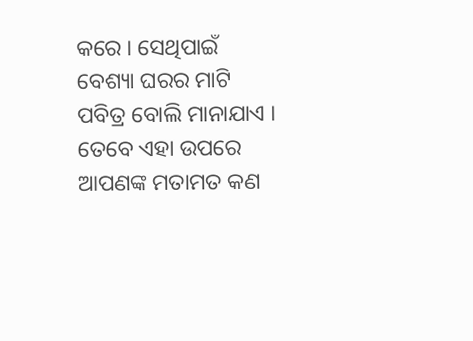କରେ । ସେଥିପାଇଁ ବେଶ୍ୟା ଘରର ମାଟି ପବିତ୍ର ବୋଲି ମାନାଯାଏ । ତେବେ ଏହା ଉପରେ ଆପଣଙ୍କ ମତାମତ କଣ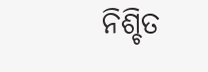ନିଶ୍ଚିତ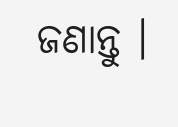ଜଣାନ୍ତୁ ।